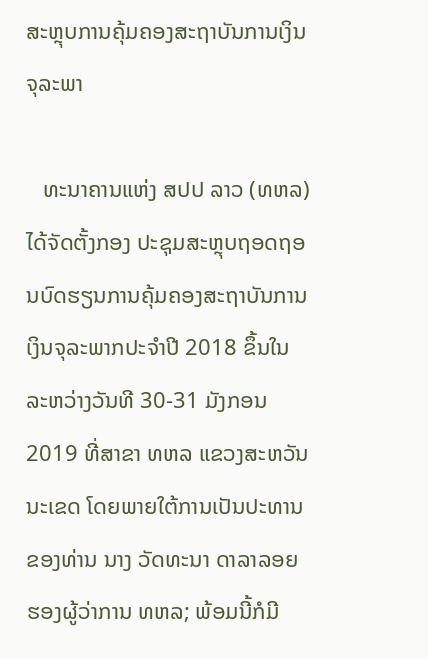ສະຫຼຸບການຄຸ້ມຄອງສະຖາບັນການເງິນຈຸລະພາ

   ທະນາຄານແຫ່ງ ສປປ ລາວ (ທຫລ) ໄດ້ຈັດຕັ້ງກອງ ປະຊຸມສະຫຼຸບຖອດຖອນບົດຮຽນການຄຸ້ມຄອງສະຖາບັນການເງິນຈຸລະພາກປະຈຳປີ 2018 ຂຶ້ນໃນ ລະຫວ່າງວັນທີ 30-31 ມັງກອນ 2019 ທີ່ສາຂາ ທຫລ ແຂວງສະຫວັນນະເຂດ ໂດຍພາຍໃຕ້ການເປັນປະທານຂອງທ່ານ ນາງ ວັດທະນາ ດາລາລອຍ ຮອງຜູ້ວ່າການ ທຫລ; ພ້ອມນີ້ກໍມີ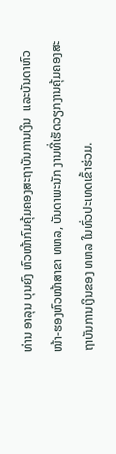ທ່ານ ອາລຸນ ບຸນຍົງ ຫົວໜ້າກົມຄຸ້ມຄອງສະຖາບັນການເງິນ  ແລະບັນດາຫົວໜ້າ-ຮອງຫົວໜ້າສາຂາ ທຫລ, ບັນດາພະນັກ ງານທີ່ເຮັດວຽກງານຄຸ້ມຄອງສະຖາບັນການເງິນຂອງ ທຫລ ໃນທົ່ວປະເທດເຂົ້າຮ່ວມ.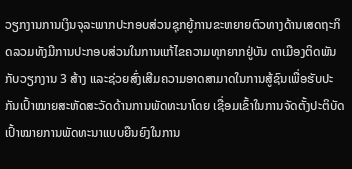ວຽກງານການເງິນຈຸລະພາກປະກອບສ່ວນຊຸກຍູ້ການຂະຫຍາຍຕົວທາງດ້ານເສດຖະກິດລວມທັງມີການປະກອບສ່ວນໃນການແກ້ໄຂຄວາມທຸກຍາກຢູ່ບັນ ດາເມືອງຕິດພັນກັບວຽກງານ 3 ສ້າງ ແລະຊ່ວຍສົ່ງເສີມຄວາມອາດສາມາດໃນການສູ້ຊົນເພື່ອຮັບປະກັນເປົ້າໝາຍສະຫັດສະວັດດ້ານການພັດທະນາໂດຍ ເຊື່ອມເຂົ້າໃນການຈັດຕັ້ງປະຕິບັດເປົ້າໝາຍການພັດທະນາແບບຍືນຍົງໃນການ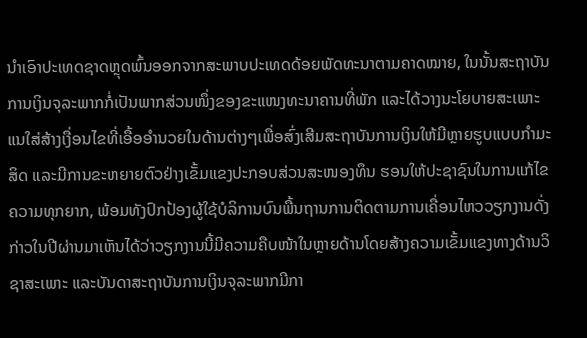ນຳເອົາປະເທດຊາດຫຼຸດພົ້ນອອກຈາກສະພາບປະເທດດ້ອຍພັດທະນາຕາມຄາດໝາຍ, ໃນນັ້ນສະຖາບັນການເງິນຈຸລະພາກກໍ່ເປັນພາກສ່ວນໜຶ່ງຂອງຂະແໜງທະນາຄານທີ່ພັກ ແລະໄດ້ວາງນະໂຍບາຍສະເພາະແນໃສ່ສ້າງເງື່ອນໄຂທີ່ເອື້ອອໍານວຍໃນດ້ານຕ່າງໆເພື່ອສົ່ງເສີມສະຖາບັນການເງິນໃຫ້ມີຫຼາຍຮູບແບບກຳມະສິດ ແລະມີການຂະຫຍາຍຕົວຢ່າງເຂັ້ມແຂງປະກອບສ່ວນສະໜອງທຶນ ຮອນໃຫ້ປະຊາຊົນໃນການແກ້ໄຂຄວາມທຸກຍາກ, ພ້ອມທັງປົກປ້ອງຜູ້ໃຊ້ບໍລິການບົນພື້ນຖານການຕິດຕາມການເຄື່ອນໄຫວວຽກງານດັ່ງກ່າວໃນປີຜ່ານມາເຫັນໄດ້ວ່າວຽກງານນີ້ມີຄວາມຄືບໜ້າໃນຫຼາຍດ້ານໂດຍສ້າງຄວາມເຂັ້ມແຂງທາງດ້ານວິຊາສະເພາະ ແລະບັນດາສະຖາບັນການເງິນຈຸລະພາກມີກາ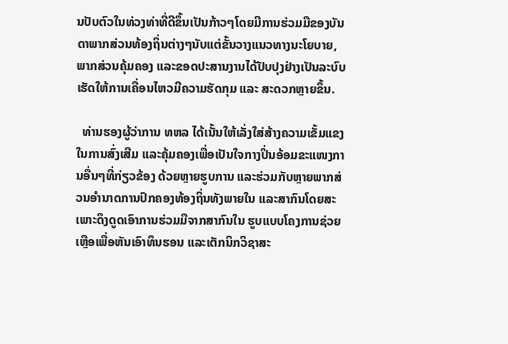ນປັບຕົວໃນທ່ວງທ່າທີ່ດີຂຶ້ນເປັນກ້າວໆໂດຍມີການຮ່ວມມືຂອງບັນດາພາກສ່ວນທ້ອງຖິ່ນຕ່າງໆນັບແຕ່ຂັ້ນວາງແນວທາງນະໂຍບາຍ, ພາກສ່ວນຄຸ້ມຄອງ ແລະຂອດປະສານງານໄດ້ປັບປຸງຢ່າງເປັນລະບົບເຮັດໃຫ້ການເຄື່ອນໄຫວມີຄວາມຮັດກຸມ ແລະ ສະດວກຫຼາຍຂຶ້ນ.

  ທ່ານຮອງຜູ້ວ່າການ ທຫລ ໄດ້ເນັ້ນໃຫ້ເລັ່ງໃສ່ສ້າງຄວາມເຂັ້ມແຂງໃນການສົ່ງເສີມ ແລະຄຸ້ມຄອງເພື່ອເປັນໃຈກາງປິ່ນອ້ອມຂະແໜງການອື່ນໆທີ່ກ່ຽວຂ້ອງ ດ້ວຍຫຼາຍຮູບການ ແລະຮ່ວມກັບຫຼາຍພາກສ່ວນອຳນາດການປົກຄອງທ້ອງຖິ່ນທັງພາຍໃນ ແລະສາກົນໂດຍສະເພາະດຶງດູດເອົາການຮ່ວມມືຈາກສາກົນໃນ ຮູບແບບໂຄງການຊ່ວຍເຫຼືອເພື່ອຫັນເອົາທຶນຮອນ ແລະເຕັກນິກວິຊາສະ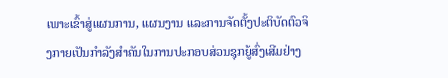ເພາະເຂົ້າສູ່ແຜນການ, ແຜນງານ ແລະການຈັດຕັ້ງປະຕິບັດຕົວຈິງກາຍເປັນກໍາລັງສໍາຄັນໃນການປະກອບສ່ວນຊຸກຍູ້ສົ່ງເສີມຢ່າງ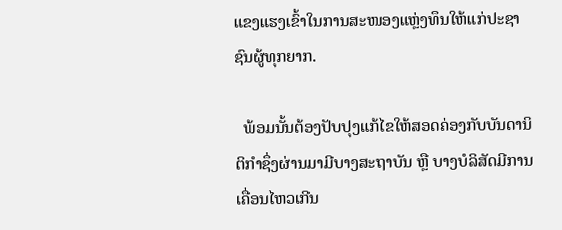ແຂງແຮງເຂົ້າໃນການສະໜອງແຫຼ່ງທຶນໃຫ້ແກ່ປະຊາຊົນຜູ້ທຸກຍາກ.

  ພ້ອມນັ້ນຕ້ອງປັບປຸງແກ້ໄຂໃຫ້ສອດຄ່ອງກັບບັນດານິຕິກຳຊຶ່ງຜ່ານມາມີບາງສະຖາບັນ ຫຼື ບາງບໍລິສັດມີການເຄື່ອນໄຫວເກີນ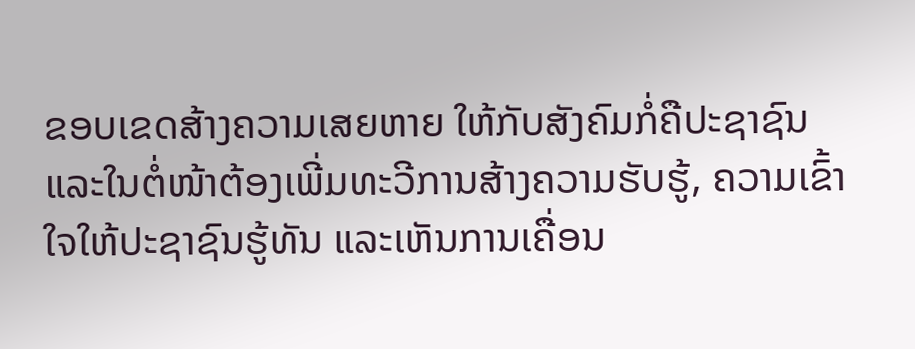ຂອບເຂດສ້າງຄວາມເສຍຫາຍ ໃຫ້ກັບສັງຄົມກໍ່ຄືປະຊາຊົນ ແລະໃນຕໍ່ໜ້າຕ້ອງເພີ່ມທະວີການສ້າງຄວາມຮັບຮູ້, ຄວາມເຂົ້າໃຈໃຫ້ປະຊາຊົນຮູ້ທັນ ແລະເຫັນການເຄື່ອນ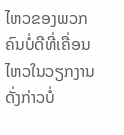ໄຫວຂອງພວກຄົນບໍ່ດີທີ່ເຄື່ອນໄຫວໃນວຽກງານດັ່ງກ່າວບໍ່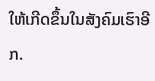ໃຫ້ເກີດຂຶ້ນໃນສັງຄົມເຮົາອີກ.